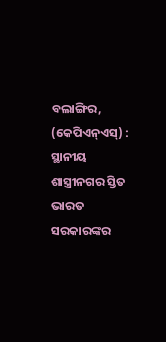ବଲାଙ୍ଗିର, (କେପିଏନ୍ଏସ୍) : ସ୍ଥାନୀୟ ଶାସ୍ତ୍ରୀନଗର ସ୍ତିତ ଭାରତ ସରକାରଙ୍କର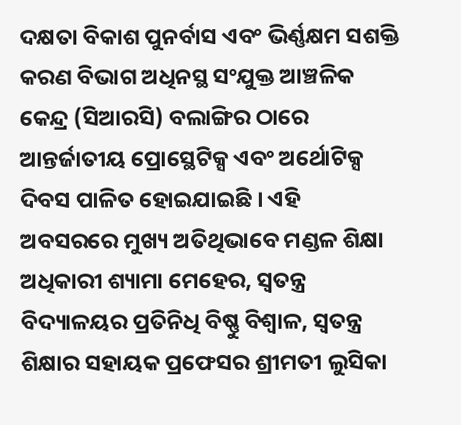ଦକ୍ଷତା ବିକାଶ ପୁନର୍ବାସ ଏବଂ ଭିର୍ଣ୍ଣକ୍ଷମ ସଶକ୍ତି କରଣ ବିଭାଗ ଅଧିନସ୍ଥ ସଂଯୁକ୍ତ ଆଞ୍ଚଳିକ କେନ୍ଦ୍ର (ସିଆରସି) ବଲାଙ୍ଗିର ଠାରେ ଆନ୍ତର୍ଜାତୀୟ ପ୍ରୋସ୍ଥେଟିକ୍ସ ଏବଂ ଅର୍ଥୋଟିକ୍ସ ଦିବସ ପାଳିତ ହୋଇଯାଇଛି । ଏହି ଅବସରରେ ମୁଖ୍ୟ ଅତିଥିଭାବେ ମଣ୍ଡଳ ଶିକ୍ଷା ଅଧିକାରୀ ଶ୍ୟାମା ମେହେର, ସ୍ୱତନ୍ତ୍ର ବିଦ୍ୟାଳୟର ପ୍ରତିନିଧି ବିଷ୍ଣୁ ବିଶ୍ୱାଳ, ସ୍ୱତନ୍ତ୍ର ଶିକ୍ଷାର ସହାୟକ ପ୍ରଫେସର ଶ୍ରୀମତୀ ଲୁସିକା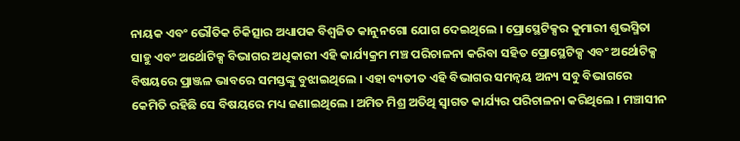ନାୟକ ଏବଂ ଭୌତିକ ଚିକିତ୍ସାର ଅଧ୍ୟାପକ ବିଶ୍ୱଜିତ କାନୁନଗୋ ଯୋଗ ଦେଇଥିଲେ । ପ୍ରୋସ୍ଥେଟିକ୍ସର କୁମାରୀ ଶୁଭସ୍ମିତା ସାହୁ ଏବଂ ଅର୍ଥୋଟିକ୍ସ ବିଭାଗର ଅଧିକାରୀ ଏହି କାର୍ଯ୍ୟକ୍ରମ ମଞ୍ଚ ପରିଚାଳନା କରିବା ସହିତ ପ୍ରୋସ୍ଥେଟିକ୍ସ ଏବଂ ଅର୍ଥୋଟିକ୍ସ ବିଷୟରେ ପ୍ରାଞ୍ଜଳ ଭାବରେ ସମସ୍ତଙ୍କୁ ବୁଝାଇଥିଲେ । ଏହା ବ୍ୟତୀତ ଏହି ବିଭାଗର ସମନ୍ୱୟ ଅନ୍ୟ ସବୁ ବିଭାଗରେ କେମିତି ରହିଛି ସେ ବିଷୟରେ ମଧ୍ୟ ଜଣାଇଥିଲେ । ଅମିତ ମିଶ୍ର ଅତିଥି ସ୍ୱାଗତ କାର୍ଯ୍ୟର ପରିଚାଳନା କରିଥିଲେ । ମଞ୍ଚାସୀନ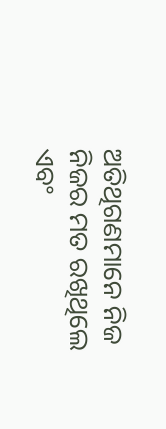ଅତିଥିଗଣମାନେ ନିଜ ନିଜର ମତ ରଖିଥିଲେ ଏବଂ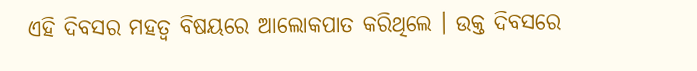ଏହି ଦିବସର ମହତ୍ୱ ବିଷୟରେ ଆଲୋକପାତ କରିଥିଲେ । ଉକ୍ତ ଦିବସରେ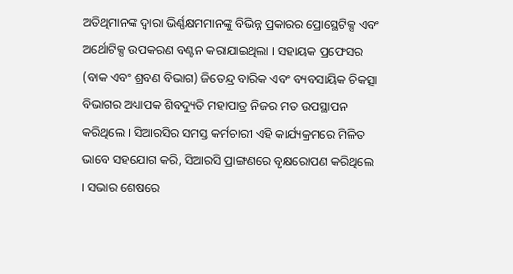ଅତିଥିମାନଙ୍କ ଦ୍ୱାରା ଭିର୍ଣ୍ଣକ୍ଷମମାନଙ୍କୁ ବିଭିନ୍ନ ପ୍ରକାରର ପ୍ରୋସ୍ଥେଟିକ୍ସ ଏବଂ ଅର୍ଥୋଟିକ୍ସ ଉପକରଣ ବଣ୍ଟନ କରାଯାଇଥିଲା । ସହାୟକ ପ୍ରଫେସର (ବାକ ଏବଂ ଶ୍ରବଣ ବିଭାଗ) ଜିତେନ୍ଦ୍ର ବାରିକ ଏବଂ ବ୍ୟବସାୟିକ ଚିକତ୍ସା ବିଭାଗର ଅଧ୍ୟାପକ ଶିବଦ୍ୟୁତି ମହାପାତ୍ର ନିଜର ମତ ଉପସ୍ଥାପନ କରିଥିଲେ । ସିଆରସିର ସମସ୍ତ କର୍ମଚାରୀ ଏହି କାର୍ଯ୍ୟକ୍ରମରେ ମିଳିତ ଭାବେ ସହଯୋଗ କରି, ସିଆରସି ପ୍ରାଙ୍ଗଣରେ ବୃକ୍ଷରୋପଣ କରିଥିଲେ । ସଭାର ଶେଷରେ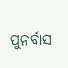ପୁନର୍ବାସ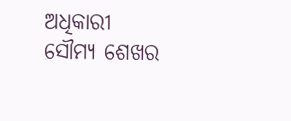ଅଧିକାରୀ ସୌମ୍ୟ ଶେଖର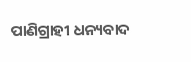ପାଣିଗ୍ରାହୀ ଧନ୍ୟବାଦ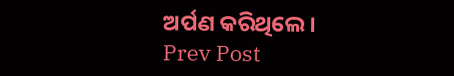ଅର୍ପଣ କରିଥିଲେ ।
Prev Post